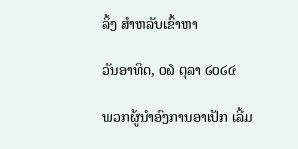ລິ້ງ ສຳຫລັບເຂົ້າຫາ

ວັນອາທິດ, ໐໖ ຕຸລາ ໒໐໒໔

ພວກຜູ້ນຳອົງການອາເປັກ ເລີ້ມ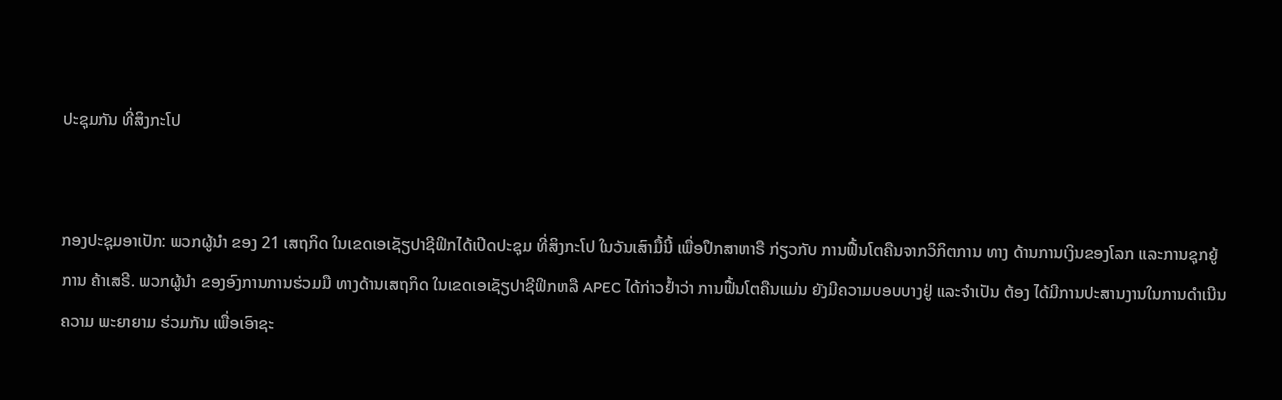ປະຊຸມກັນ ທີ່ສິງກະໂປ


ກອງປະຊຸມອາເປັກ: ພວກຜູ້ນຳ ຂອງ 21 ເສຖກິດ ໃນເຂດເອເຊັຽປາຊີຟິກໄດ້ເປີດປະຊຸມ ທີ່ສິງກະໂປ ໃນວັນເສົາມື້ນີ້ ເພື່ອປຶກສາຫາຣື ກ່ຽວກັບ ການຟື້ນໂຕຄືນຈາກວິກິຕການ ທາງ ດ້ານການເງິນຂອງໂລກ ແລະການຊຸກຍູ້ການ ຄ້າເສຣີ. ພວກຜູ້ນຳ ຂອງອົງການການຮ່ວມມື ທາງດ້ານເສຖກິດ ໃນເຂດເອເຊັຽປາຊີຟິກຫລື APEC ໄດ້ກ່າວຢ້ຳວ່າ ການຟື້ນໂຕຄືນແມ່ນ ຍັງມີຄວາມບອບບາງຢູ່ ແລະຈຳເປັນ ຕ້ອງ ໄດ້ມີການປະສານງານໃນການດຳເນີນຄວາມ ພະຍາຍາມ ຮ່ວມກັນ ເພື່ອເອົາຊະ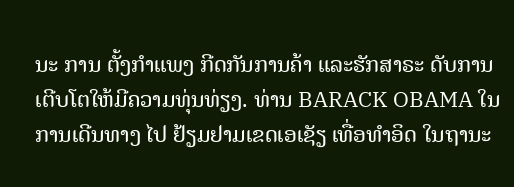ນະ ການ ຕັ້ງກຳແພງ ກີດກັນການຄ້າ ແລະຮັກສາຣະ ດັບການເຕີບໂຕໃຫ້ມີຄວາມທຸ່ນທ່ຽງ. ທ່ານ BARACK OBAMA ໃນການເດີນທາງ ໄປ ຢ້ຽມຢາມເຂດເອເຊັຽ ເທື່ອທຳອິດ ໃນຖານະ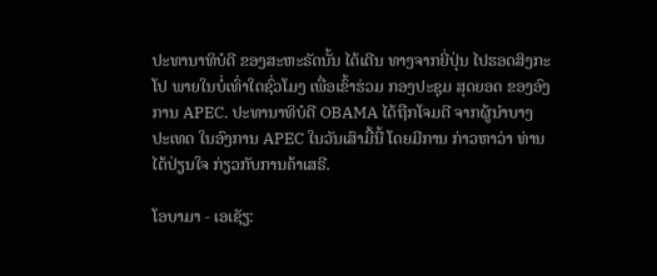ປະທານາທິບໍດີ ຂອງສະຫະຣັດນັ້ນ ໄດ້ເດີນ ທາງຈາກຍີ່ປຸ່ນ ໄປຮອດສິງກະໂປ ພາຍໃນບໍ່ເທົ່າໃດຊົ່ວໂມງ ເພື່ອເຂົ້າຮ່ວມ ກອງປະຊຸມ ສຸດຍອດ ຂອງອົງການ APEC. ປະທານາທິບໍດີ OBAMA ໄດ້ຖືກໂຈມຕີ ຈາກຜູ້ນຳບາງ ປະເທດ ໃນອົງການ APEC ໃນວັນເສົາມື້ນີ້ ໂດຍມີການ ກ່າວຫາວ່າ ທ່ານໄດ້ປ່ຽນໃຈ ກ່ຽວກັບການຄ້າເສຣີ.

ໂອບາມາ - ເອເຊັຽ: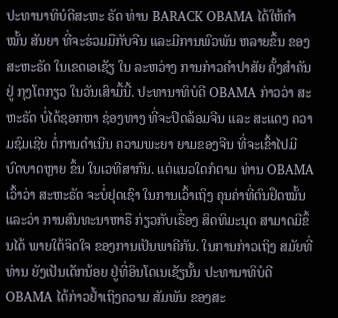ປະທານາທິບໍດີສະຫະ ຣັດ ທ່ານ BARACK OBAMA ໄດ້ໃຫ້ຄຳໝັ້ນ ສັນຍາ ທີ່ຈະຮ່ວມມືກັບຈີນ ແລະມີການພົວພັນ ຫລາຍຂຶ້ນ ຂອງສະຫະຣັດ ໃນເຂດເອເຊັຽ ໃນ ລະຫວ່າງ ການກ່າວຄຳປາສັຍ ຄັ້ງສຳຄັນ ຢູ່ ກຸງໂຕກຽວ ໃນວັນເສົາມື້ນີ້. ປະທານາທິບໍດີ OBAMA ກ່າວວ່າ ສະຫະຣັດ ບໍ່ໄດ້ຊອກຫາ ຊ່ອງທາງ ທີ່ຈະປິດລ້ອມຈີນ ແລະ ສະແດງ ຄວາມຊົມເຊີຍ ຕໍ່ການດຳເນີນ ຄວາມພະຍາ ຍາມຂອງຈີນ ທີ່ຈະເຂົ້າໄປມີ ບົດບາດຫຼາຍ ຂຶ້ນ ໃນເວທີສາກົນ. ແຕ່ແນວໃດກໍຕາມ ທ່ານ OBAMA ເວົ້າວ່າ ສະຫະຣັດ ຈະບໍ່ຢຸດເຊົາ ໃນການເວົ້າເຖິງ ຄຸນຄ່າທີ່ຕົນຢຶດໝັ້ນ ແລະວ່າ ການສົນທະນາຫາຣື ກ່ຽວກັບເຣື່ອງ ສິດທິມະນຸດ ສາມາດມີຂຶ້ນໄດ້ ພາຍໃຕ້ຈິດໃຈ ຂອງການເປັນພາຄີກັນ. ໃນການກ່າວເຖິງ ສມັຍທີ່ທ່ານ ຍັງເປັນເດັກນ້ອຍ ຢູ່ທີ່ອິນໂດເນເຊັຽນັ້ນ ປະທານາທິບໍດີ OBAMA ໄດ້ກ່າວຢ້ຳເຖິງຄວາມ ສັມພັນ ຂອງສະ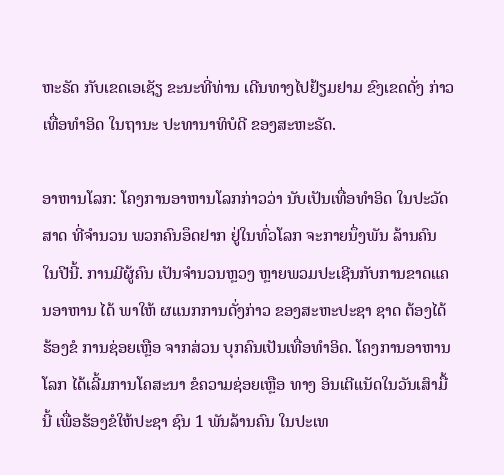ຫະຣັດ ກັບເຂດເອເຊັຽ ຂະນະທີ່ທ່ານ ເດີນທາງໄປຢ້ຽມຢາມ ຂົງເຂດດັ່ງ ກ່າວເທື່ອທຳອິດ ໃນຖານະ ປະທານາທິບໍດີ ຂອງສະຫະຣັດ.

ອາຫານໂລກ: ໂຄງການອາຫານໂລກກ່າວວ່າ ນັບເປັນເທື່ອທຳອິດ ໃນປະວັດສາດ ທີ່ຈຳນວນ ພວກຄົນອຶດຢາກ ຢູ່ໃນທົ່ວໂລກ ຈະກາຍນຶ່ງພັນ ລ້ານຄົນ ໃນປີນີ້. ການມີຜູ້ຄົນ ເປັນຈຳນວນຫຼວງ ຫຼາຍພວມປະເຊີນກັບການຂາດແຄນອາຫານ ໄດ້ ພາໃຫ້ ຜແນກການດັ່ງກ່າວ ຂອງສະຫະປະຊາ ຊາດ ຕ້ອງໄດ້ຮ້ອງຂໍ ການຊ່ອຍເຫຼືອ ຈາກສ່ວນ ບຸກຄົນເປັນເທື່ອທຳອິດ. ໂຄງການອາຫານໂລກ ໄດ້ເລີ້ມການໂຄສະນາ ຂໍຄວາມຊ່ອຍເຫຼືອ ທາງ ອິນເຕີແນັດໃນວັນເສົາມື້ນີ້ ເພື່ອຮ້ອງຂໍໃຫ້ປະຊາ ຊົນ 1 ພັນລ້ານຄົນ ໃນປະເທ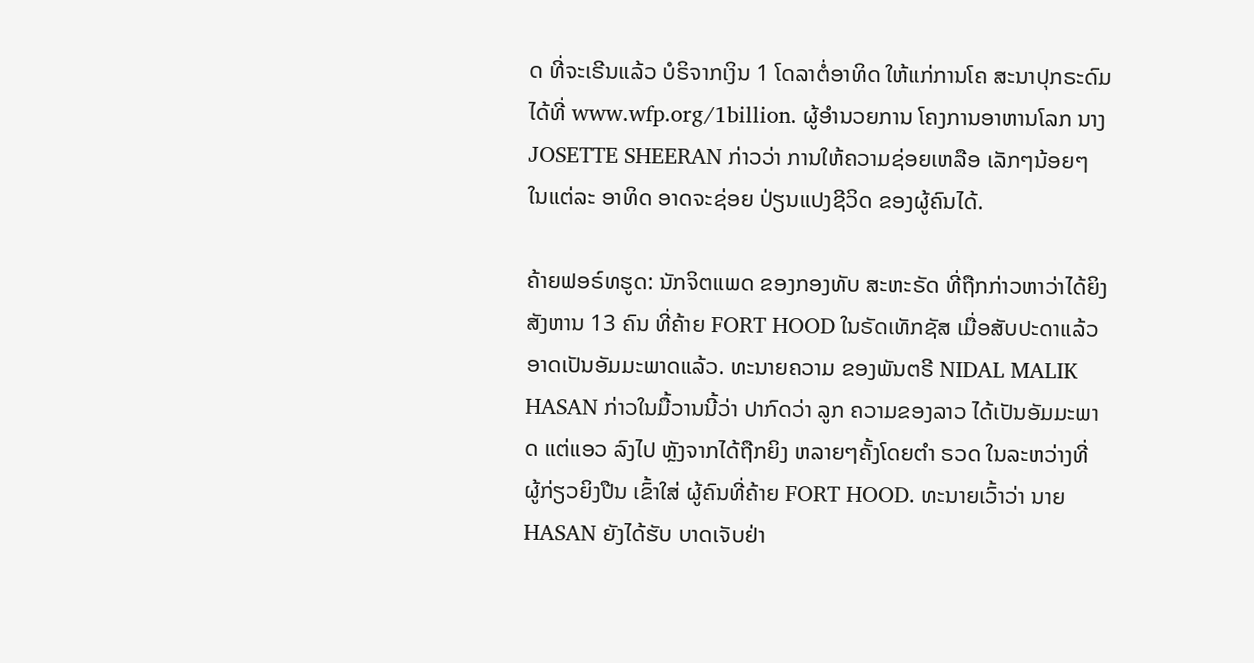ດ ທີ່ຈະເຣີນແລ້ວ ບໍຣິຈາກເງິນ 1 ໂດລາຕໍ່ອາທິດ ໃຫ້ແກ່ການໂຄ ສະນາປຸກຣະດົມໄດ້ທີ່ www.wfp.org/1billion. ຜູ້ອຳນວຍການ ໂຄງການອາຫານໂລກ ນາງ JOSETTE SHEERAN ກ່າວວ່າ ການໃຫ້ຄວາມຊ່ອຍເຫລືອ ເລັກໆນ້ອຍໆ ໃນແຕ່ລະ ອາທິດ ອາດຈະຊ່ອຍ ປ່ຽນແປງຊີວິດ ຂອງຜູ້ຄົນໄດ້.

ຄ້າຍຟອຣ໌ທຮູດ: ນັກຈິຕແພດ ຂອງກອງທັບ ສະຫະຣັດ ທີ່ຖືກກ່າວຫາວ່າໄດ້ຍິງສັງຫານ 13 ຄົນ ທີ່ຄ້າຍ FORT HOOD ໃນຣັດເທັກຊັສ ເມື່ອສັບປະດາແລ້ວ ອາດເປັນອັມມະພາດແລ້ວ. ທະນາຍຄວາມ ຂອງພັນຕຣີ NIDAL MALIK HASAN ກ່າວໃນມື້ວານນີ້ວ່າ ປາກົດວ່າ ລູກ ຄວາມຂອງລາວ ໄດ້ເປັນອັມມະພາດ ແຕ່ແອວ ລົງໄປ ຫຼັງຈາກໄດ້ຖືກຍິງ ຫລາຍໆຄັ້ງໂດຍຕຳ ຣວດ ໃນລະຫວ່າງທີ່ ຜູ້ກ່ຽວຍິງປືນ ເຂົ້າໃສ່ ຜູ້ຄົນທີ່ຄ້າຍ FORT HOOD. ທະນາຍເວົ້າວ່າ ນາຍ HASAN ຍັງໄດ້ຮັບ ບາດເຈັບຢ່າ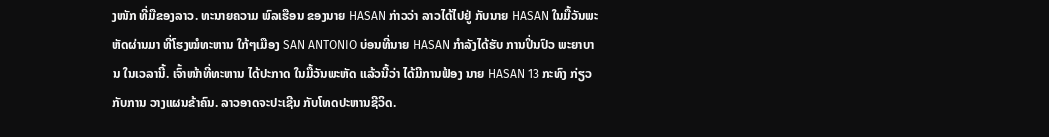ງໜັກ ທີ່ມືຂອງລາວ. ທະນາຍຄວາມ ພົລເຮືອນ ຂອງນາຍ HASAN ກ່າວວ່າ ລາວໄດ້ໄປຢູ່ ກັບນາຍ HASAN ໃນມື້ວັນພະຫັດຜ່ານມາ ທີ່ໂຮງໝໍທະຫານ ໃກ້ໆເມືອງ SAN ANTONIO ບ່ອນທີ່ນາຍ HASAN ກຳລັງໄດ້ຮັບ ການປິ່ນປົວ ພະຍາບານ ໃນເວລານີ້. ເຈົ້າໜ້າທີ່ທະຫານ ໄດ້ປະກາດ ໃນມື້ວັນພະຫັດ ແລ້ວນີ້ວ່າ ໄດ້ມີການຟ້ອງ ນາຍ HASAN 13 ກະທົງ ກ່ຽວກັບການ ວາງແຜນຂ້າຄົນ. ລາວອາດຈະປະເຊີນ ກັບໂທດປະຫານຊີວິດ.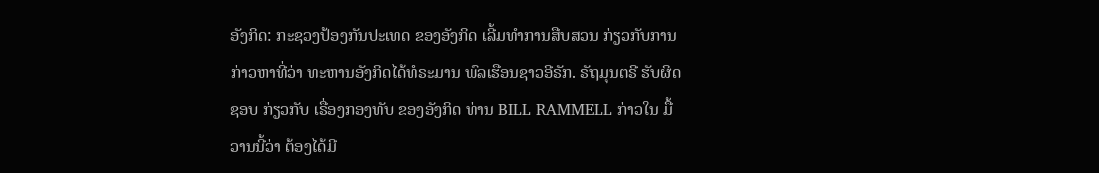ອັງກິດ: ກະຊວງປ້ອງກັນປະເທດ ຂອງອັງກິດ ເລີ້ມທຳການສືບສວນ ກ່ຽວກັບການກ່າວຫາທີ່ວ່າ ທະຫານອັງກິດໄດ້ທໍຣະມານ ພົລເຮືອນຊາວອີຣັກ. ຣັຖມຸນຕຣີ ຮັບຜິດຊອບ ກ່ຽວກັບ ເຣື່ອງກອງທັບ ຂອງອັງກິດ ທ່ານ BILL RAMMELL ກ່າວໃນ ມື້ວານນີ້ວ່າ ຕ້ອງໄດ້ມີ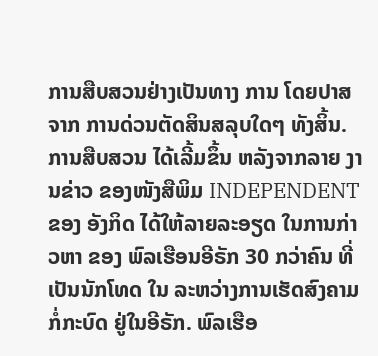ການສືບສວນຢ່າງເປັນທາງ ການ ໂດຍປາສຈາກ ການດ່ວນຕັດສິນສລຸບໃດໆ ທັງສິ້ນ. ການສືບສວນ ໄດ້ເລີ້ມຂຶ້ນ ຫລັງຈາກລາຍ ງານຂ່າວ ຂອງໜັງສືພິມ INDEPENDENT ຂອງ ອັງກິດ ໄດ້ໃຫ້ລາຍລະອຽດ ໃນການກ່າວຫາ ຂອງ ພົລເຮືອນອີຣັກ 30 ກວ່າຄົນ ທີ່ເປັນນັກໂທດ ໃນ ລະຫວ່າງການເຮັດສົງຄາມກໍ່ກະບົດ ຢູ່ໃນອີຣັກ. ພົລເຮືອ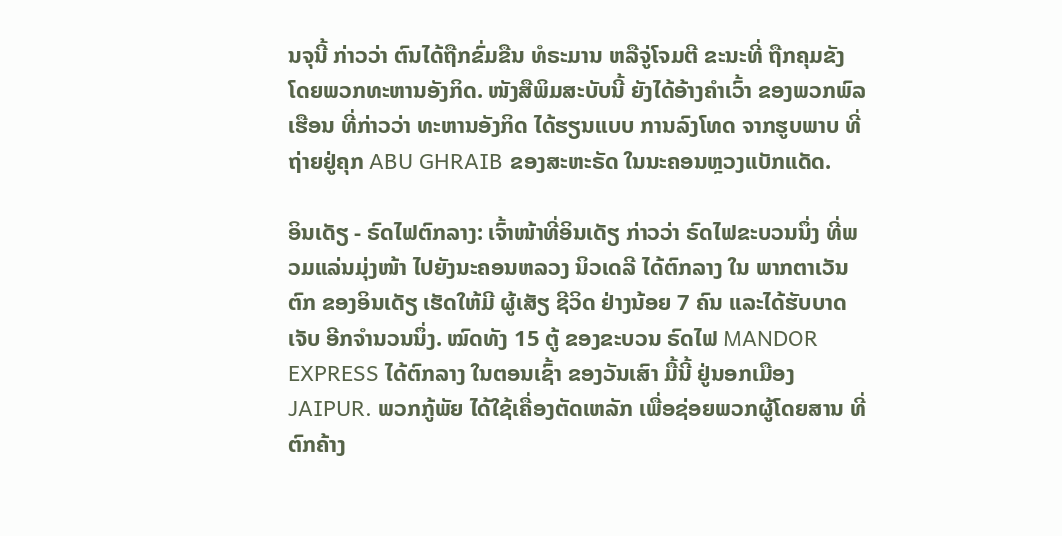ນຈຸນີ້ ກ່າວວ່າ ຕົນໄດ້ຖືກຂົ່ມຂືນ ທໍຣະມານ ຫລືຈູ່ໂຈມຕີ ຂະນະທີ່ ຖືກຄຸມຂັງ ໂດຍພວກທະຫານອັງກິດ. ໜັງສືພິມສະບັບນີ້ ຍັງໄດ້ອ້າງຄຳເວົ້າ ຂອງພວກພົລເຮືອນ ທີ່ກ່າວວ່າ ທະຫານອັງກິດ ໄດ້ຮຽນແບບ ການລົງໂທດ ຈາກຮູບພາບ ທີ່ຖ່າຍຢູ່ຄຸກ ABU GHRAIB ຂອງສະຫະຣັດ ໃນນະຄອນຫຼວງແບັກແດັດ.

ອິນເດັຽ - ຣົດໄຟຕົກລາງ: ເຈົ້າໜ້າທີ່ອິນເດັຽ ກ່າວວ່າ ຣົດໄຟຂະບວນນຶ່ງ ທີ່ພວມແລ່ນມຸ່ງໜ້າ ໄປຍັງນະຄອນຫລວງ ນິວເດລີ ໄດ້ຕົກລາງ ໃນ ພາກຕາເວັນຕົກ ຂອງອິນເດັຽ ເຮັດໃຫ້ມີ ຜູ້ເສັຽ ຊີວິດ ຢ່າງນ້ອຍ 7 ຄົນ ແລະໄດ້ຮັບບາດເຈັບ ອີກຈຳນວນນຶ່ງ. ໝົດທັງ 15 ຕູ້ ຂອງຂະບວນ ຣົດໄຟ MANDOR EXPRESS ໄດ້ຕົກລາງ ໃນຕອນເຊົ້າ ຂອງວັນເສົາ ມື້ນີ້ ຢູ່ນອກເມືອງ JAIPUR. ພວກກູ້ພັຍ ໄດ້ໃຊ້ເຄື່ອງຕັດເຫລັກ ເພື່ອຊ່ອຍພວກຜູ້ໂດຍສານ ທີ່ຕົກຄ້າງ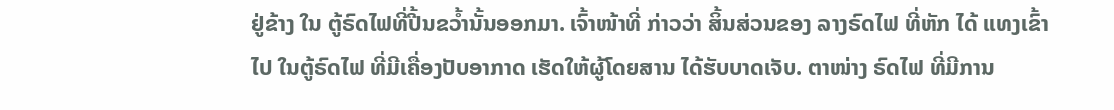ຢູ່ຂ້າງ ໃນ ຕູ້ຣົດໄຟທີ່ປີ້ນຂວ້ຳນັ້ນອອກມາ. ເຈົ້າໜ້າທີ່ ກ່າວວ່າ ສິ້ນສ່ວນຂອງ ລາງຣົດໄຟ ທີ່ຫັກ ໄດ້ ແທງເຂົ້າໄປ ໃນຕູ້ຣົດໄຟ ທີ່ມີເຄື່ອງປັບອາກາດ ເຮັດໃຫ້ຜູ້ໂດຍສານ ໄດ້ຮັບບາດເຈັບ. ຕາໜ່າງ ຣົດໄຟ ທີ່ມີການ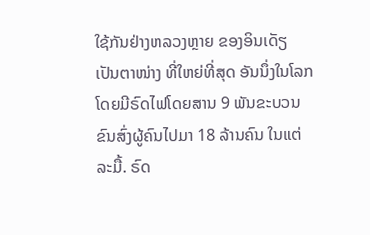ໃຊ້ກັນຢ່າງຫລວງຫຼາຍ ຂອງອິນເດັຽ ເປັນຕາໜ່າງ ທີ່ໃຫຍ່ທີ່ສຸດ ອັນນຶ່ງໃນໂລກ ໂດຍມີຣົດໄຟໂດຍສານ 9 ພັນຂະບວນ ຂົນສົ່ງຜູ້ຄົນໄປມາ 18 ລ້ານຄົນ ໃນແຕ່ລະມື້. ຣົດ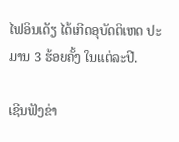ໄຟອິນເດັຽ ໄດ້ເກີດອຸບັດຕິເຫດ ປະມານ 3 ຮ້ອຍຄັ້ງ ໃນແຕ່ລະປີ.

ເຊີນຟັງຂ່າ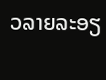ວລາຍລະອຽ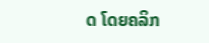ດ ໂດຍຄລິກ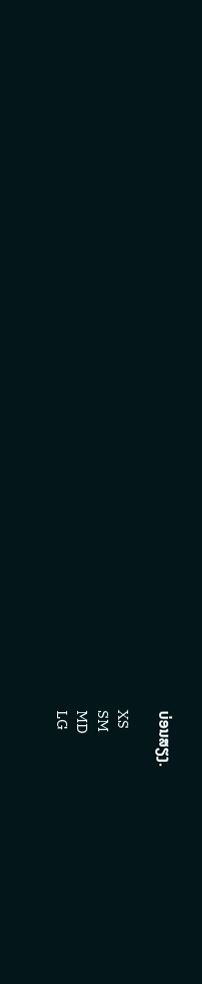ບ່ອນສຽງ.

XS
SM
MD
LG